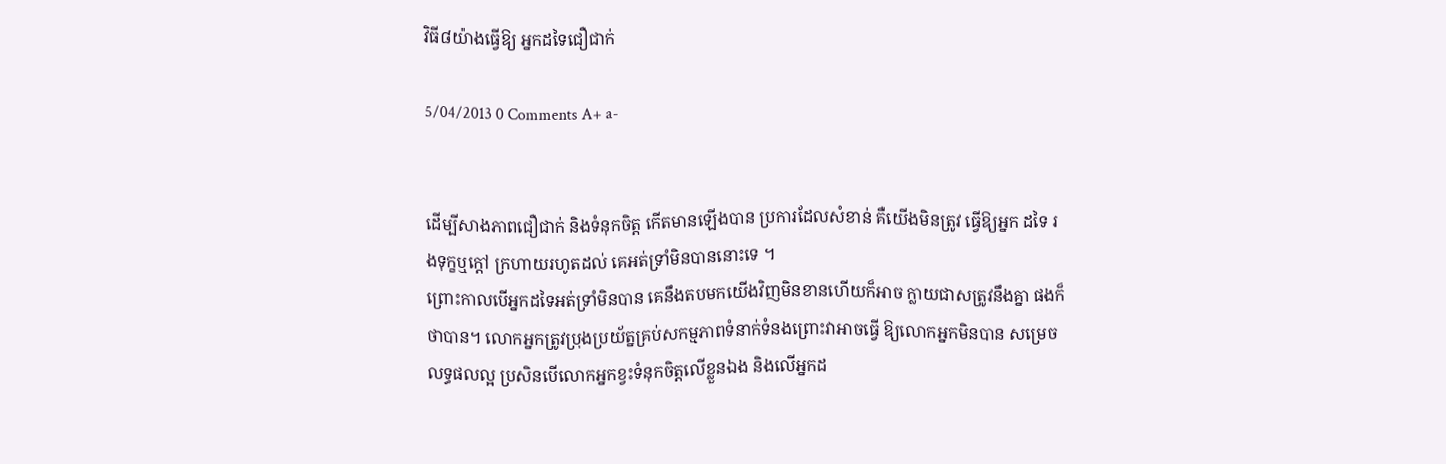វិធី៨យ៉ាងធ្វើឱ្យ អ្នកដទៃជឿជាក់

5/04/2013 0 Comments A+ a-


ដើម្បីសាងភាពជឿជាក់ និងទំនុកចិត្ដ កើតមានឡើងបាន ប្រការដែលសំខាន់ គឺយើងមិនត្រូវ ធ្វើឱ្យអ្នក ដទៃ រងទុក្ខឬក្ដៅ ក្រហាយរហូតដល់ គេអត់ទ្រាំមិនបាននោះទេ ។
ព្រោះកាលបើអ្នកដទៃអត់ទ្រាំមិនបាន គេនឹងតបមកយើងវិញមិនខានហើយក៏អាច ក្លាយជាសត្រូវនឹងគ្នា ផងក៏ថាបាន។ លោកអ្នកត្រូវប្រុងប្រយ័ត្នគ្រប់សកម្មភាពទំនាក់ទំនងព្រោះវាអាចធ្វើ ឱ្យលោកអ្នកមិនបាន សម្រេចលទ្ធផលល្អ ប្រសិនបើលោកអ្នកខ្វះទំនុកចិត្ដលើខ្លួនឯង និងលើអ្នកដ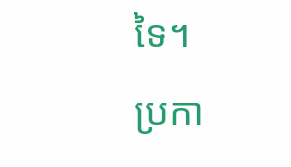ទៃ។
ប្រកា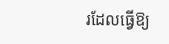រដែលធ្វើឱ្យ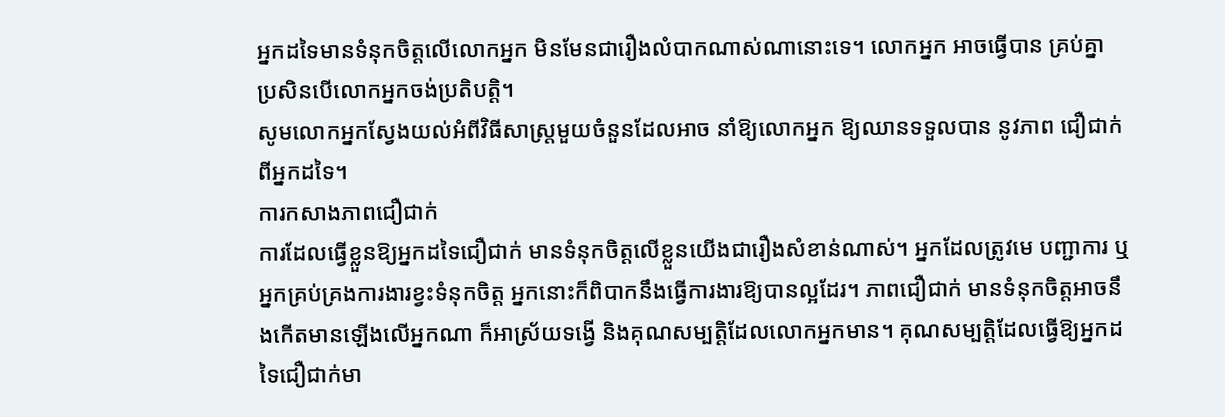អ្នកដទៃមានទំនុកចិត្ដលើលោកអ្នក មិនមែនជារឿងលំបាកណាស់ណានោះទេ។ លោកអ្នក អាចធ្វើបាន គ្រប់គ្នា ប្រសិនបើលោកអ្នកចង់ប្រតិបត្ដិ។
សូមលោកអ្នកស្វែងយល់អំពីវិធីសាស្ដ្រមួយចំនួនដែលអាច នាំឱ្យលោកអ្នក ឱ្យឈានទទួលបាន នូវភាព ជឿជាក់ពីអ្នកដទៃ។
ការកសាងភាពជឿជាក់
ការដែលធ្វើខ្លួនឱ្យអ្នកដទៃជឿជាក់ មានទំនុកចិត្ដលើខ្លួនយើងជារឿងសំខាន់ណាស់។ អ្នកដែលត្រូវមេ បញ្ជាការ ឬអ្នកគ្រប់គ្រងការងារខ្វះទំនុកចិត្ដ អ្នកនោះក៏ពិបាកនឹងធ្វើការងារឱ្យបានល្អដែរ។ ភាពជឿជាក់ មានទំនុកចិត្ដអាចនឹងកើតមានឡើងលើអ្នកណា ក៏អាស្រ័យទង្វើ និងគុណសម្បត្ដិដែលលោកអ្នកមាន។ គុណសម្បត្ដិដែលធ្វើឱ្យអ្នកដទៃជឿជាក់មា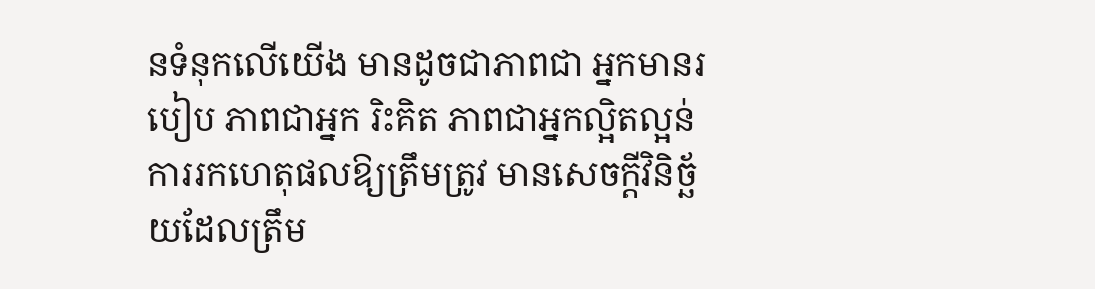នទំនុកលើយើង មានដូចជាភាពជា អ្នកមានរបៀប ភាពជាអ្នក រិះគិត ភាពជាអ្នកល្អិតល្អន់ការរកហេតុផលឱ្យត្រឹមត្រូវ មានសេចក្ដីវិនិច្ឆ័យដែលត្រឹម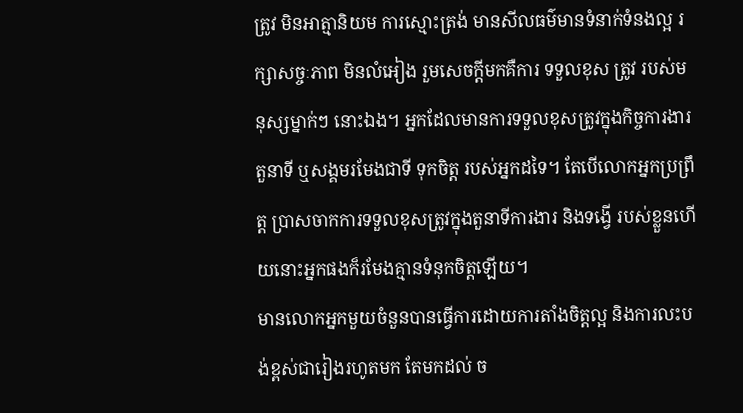ត្រូវ មិនអាត្មានិយម ការស្មោះត្រង់ មានសីលធម៌មានទំនាក់ទំនងល្អ រក្សាសច្ចៈភាព មិនលំអៀង រួមសេចក្ដីមកគឺការ ទទួលខុស ត្រូវ របស់មនុស្សម្នាក់ៗ នោះឯង។ អ្នកដែលមានការទទួលខុសត្រូវក្នុងកិច្ចការងារ តួនាទី ឬសង្គមរមែងជាទី ទុកចិត្ដ របស់អ្នកដទៃ។ តែបើលោកអ្នកប្រព្រឹត្ដ ប្រាសចាកការទទួលខុសត្រូវក្នុងតួនាទីការងារ និងទង្វើ របស់ខ្លួនហើយនោះអ្នកផងក៏រមែងគ្មានទំនុកចិត្ដឡើយ។
មានលោកអ្នកមួយចំនួនបានធ្វើការដោយការតាំងចិត្ដល្អ និងការលះបង់ខ្ពស់ជារៀងរហូតមក តែមកដល់ ច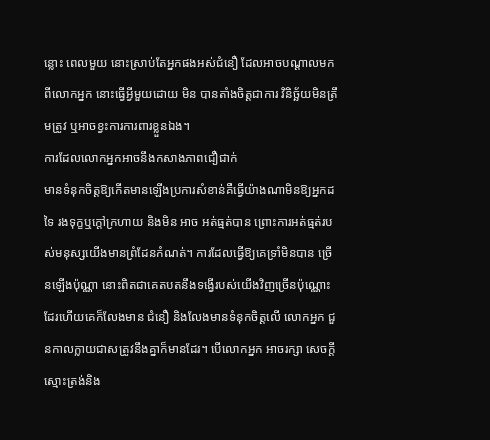ន្លោះ ពេលមួយ នោះស្រាប់តែអ្នកផងអស់ជំនឿ ដែលអាចបណ្ដាលមកពីលោកអ្នក នោះធ្វើអ្វីមួយដោយ មិន បានតាំងចិត្ដជាការ វិនិច្ឆ័យមិនត្រឹមត្រូវ ឬអាចខ្វះការការពារខ្លួនឯង។
ការដែលលោកអ្នកអាចនឹងកសាងភាពជឿជាក់
មានទំនុកចិត្ដឱ្យកើតមានឡើងប្រការសំខាន់គឺធ្វើយ៉ាងណាមិនឱ្យអ្នកដទៃ រងទុក្ខឬក្ដៅក្រហាយ និងមិន អាច អត់ធ្មត់បាន ព្រោះការអត់ធ្មត់របស់មនុស្សយើងមានព្រំដែនកំណត់។ ការដែលធ្វើឱ្យគេទ្រាំមិនបាន ច្រើនឡើងប៉ុណ្ណា នោះពិតជាគេតបតនឹងទង្វើរបស់យើងវិញច្រើនប៉ុណ្ណោះដែរហើយគេក៏លែងមាន ជំនឿ និងលែងមានទំនុកចិត្ដលើ លោកអ្នក ជួនកាលក្លាយជាសត្រូវនឹងគ្នាក៏មានដែរ។ បើលោកអ្នក អាចរក្សា សេចក្ដីស្មោះត្រង់និង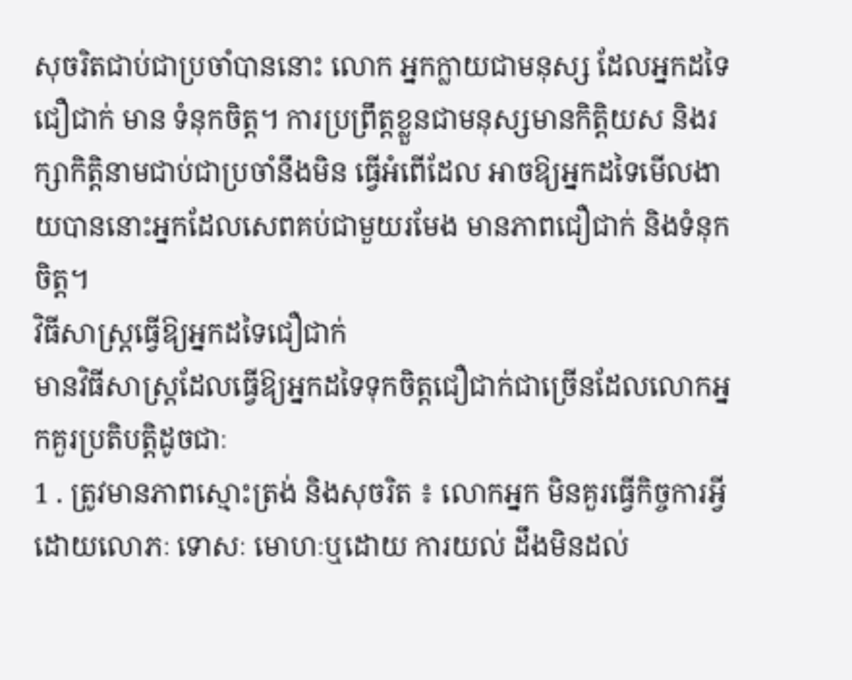សុចរិតជាប់ជាប្រចាំបាននោះ លោក អ្នកក្លាយជាមនុស្ស ដែលអ្នកដទៃជឿជាក់ មាន ទំនុកចិត្ដ។ ការប្រព្រឹត្ដខ្លួនជាមនុស្សមានកិត្ដិយស និងរក្សាកិត្ដិនាមជាប់ជាប្រចាំនឹងមិន ធ្វើអំពើដែល អាចឱ្យអ្នកដទៃមើលងាយបាននោះអ្នកដែលសេពគប់ជាមួយរមែង មានភាពជឿជាក់ និងទំនុកចិត្ដ។
វិធីសាស្ដ្រធ្វើឱ្យអ្នកដទៃជឿជាក់
មានវិធីសាស្ដ្រដែលធ្វើឱ្យអ្នកដទៃទុកចិត្ដជឿជាក់ជាច្រើនដែលលោកអ្នកគួរប្រតិបត្ដិដូចជាៈ
1 . ត្រូវមានភាពស្មោះត្រង់ និងសុចរិត ៖ លោកអ្នក មិនគួរធ្វើកិច្ចការអ្វីដោយលោភៈ ទោសៈ មោហៈឬដោយ ការយល់ ដឹងមិនដល់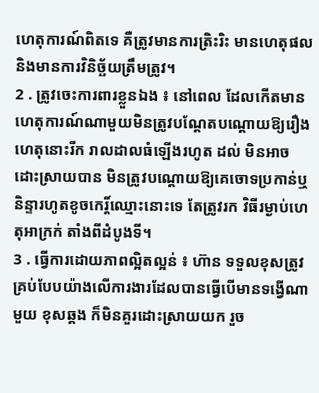ហេតុការណ៍ពិតទេ គឺត្រូវមានការត្រិះរិះ មានហេតុផល និងមានការវិនិច្ឆ័យត្រឹមត្រូវ។
2 . ត្រូវចេះការពារខ្លួនឯង ៖ នៅពេល ដែលកើតមានហេតុការណ៍ណាមួយមិនត្រូវបណ្ដែតបណ្ដោយឱ្យរឿងហេតុនោះរីក រាលដាលធំឡើងរហូត ដល់ មិនអាចដោះស្រាយបាន មិនត្រូវបណ្ដោយឱ្យគេចោទប្រកាន់ឬ និន្ទារហូតខូចកេរ្ដិ៍ឈ្មោះនោះទេ តែត្រូវរក វិធីរម្ងាប់ហេតុអាក្រក់ តាំងពីដំបូងទី។
3 . ធ្វើការដោយភាពល្អិតល្អន់ ៖ ហ៊ាន ទទួលខុសត្រូវគ្រប់បែបយ៉ាងលើការងារដែលបានធ្វើបើមានទង្វើណាមួយ ខុសឆ្គង ក៏មិនគួរដោះស្រាយយក រួច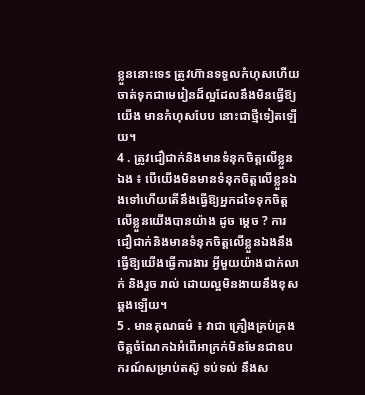ខ្លួននោះទេs ត្រូវហ៊ានទទួលកំហុសហើយចាត់ទុកជាមេរៀនដ៏ល្អដែលនឹងមិនធ្វើឱ្យយើង មានកំហុសបែប នោះជាថ្មីទៀតឡើយ។
4 . ត្រូវជឿជាក់និងមានទំនុកចិត្ដលើខ្លួនឯង ៖ បើយើងមិនមានទំនុកចិត្ដលើខ្លួនឯងទៅហើយតើនឹងធ្វើឱ្យអ្នកដទៃទុកចិត្ដ លើខ្លួនយើងបានយ៉ាង ដូច ម្ដេច ? ការជឿជាក់និងមានទំនុកចិត្ដលើខ្លួនឯងនឹងធ្វើឱ្យយើងធ្វើការងារ អ្វីមួយយ៉ាងជាក់លាក់ និងរួច រាល់ ដោយល្អមិនងាយនឹងខុសឆ្គងឡើយ។
5 . មានគុណធម៌ ៖ វាជា គ្រឿងគ្រប់គ្រងចិត្ដចំណែកឯអំពើអាក្រក់មិនមែនជាឧបករណ៍សម្រាប់តស៊ូ ទប់ទល់ នឹងស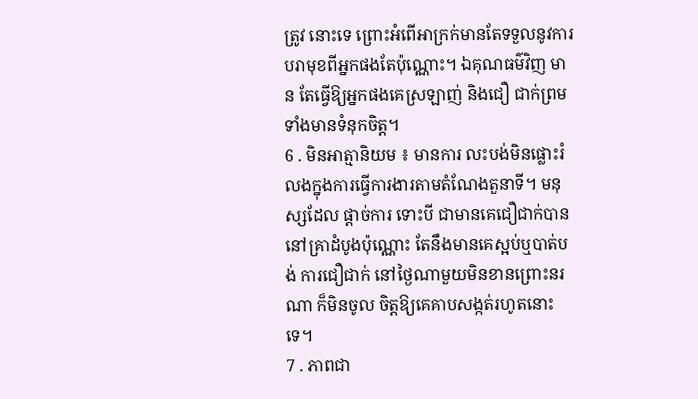ត្រូវ នោះទេ ព្រោះអំពើអាក្រក់មានតែទទួលនូវការបរាមុខពីអ្នកផងតែប៉ុណ្ណោះ។ ឯគុណធម៌វិញ មាន តែធ្វើឱ្យអ្នកផងគេស្រឡាញ់ និងជឿ ជាក់ព្រមទាំងមានទំនុកចិត្ដ។
6 . មិនអាត្មានិយម ៖ មានការ លះបង់មិនផ្លោះរំលងក្នុងការធ្វើការងារតាមតំណែងតួនាទី។ មនុស្សដែល ផ្ដាច់ការ ទោះបី ជាមានគេជឿជាក់បាននៅគ្រាដំបូងប៉ុណ្ណោះ តែនឹងមានគេស្អប់ឬបាត់បង់ ការជឿជាក់ នៅថ្ងៃណាមួយមិនខានព្រោះនរណា ក៏មិនចូល ចិត្ដឱ្យគេគាបសង្កត់រហូតនោះទេ។
7 . ភាពជា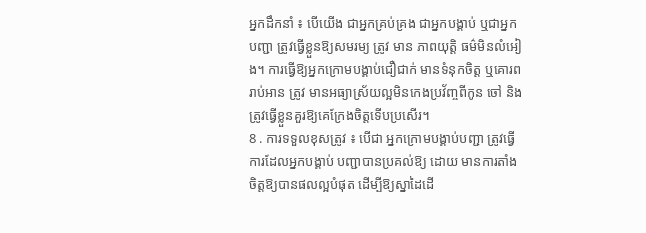អ្នកដឹកនាំ ៖ បើយើង ជាអ្នកគ្រប់គ្រង ជាអ្នកបង្គាប់ ឬជាអ្នកបញ្ជា ត្រូវធ្វើខ្លួនឱ្យសមរម្យ ត្រូវ មាន ភាពយុត្ដិ ធម៌មិនលំអៀង។ ការធ្វើឱ្យអ្នកក្រោមបង្គាប់ជឿជាក់ មានទំនុកចិត្ដ ឬគោរពរាប់អាន ត្រូវ មានអធ្យាស្រ័យល្អមិនកេងប្រវ័ញ្ចពីកូន ចៅ និងត្រូវធ្វើខ្លួនគួរឱ្យគេក្រែងចិត្ដទើបប្រសើរ។
8 . ការទទួលខុសត្រូវ ៖ បើជា អ្នកក្រោមបង្គាប់បញ្ជា ត្រូវធ្វើការដែលអ្នកបង្គាប់ បញ្ជាបានប្រគល់ឱ្យ ដោយ មានការតាំង ចិត្ដឱ្យបានផលល្អបំផុត ដើម្បីឱ្យស្នាដៃដើ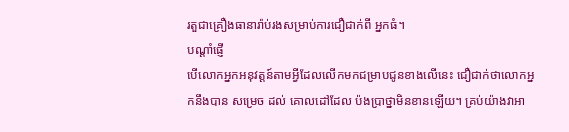រតួជាគ្រឿងធានារ៉ាប់រងសម្រាប់ការជឿជាក់ពី អ្នកធំ។
បណ្ដាំផ្ញើ
បើលោកអ្នកអនុវត្ដន៍តាមអ្វីដែលលើកមកជម្រាបជូនខាងលើនេះ ជឿជាក់ថាលោកអ្នកនឹងបាន សម្រេច ដល់ គោលដៅដែល ប៉ងប្រាថ្នាមិនខានឡើយ។ គ្រប់យ៉ាងវាអា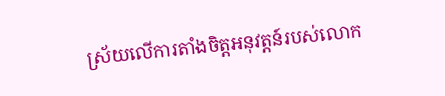ស្រ័យលើការតាំងចិត្ដអនុវត្ដន៍របស់លោក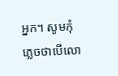អ្នក។ សូមកុំភ្លេចថាបើលោ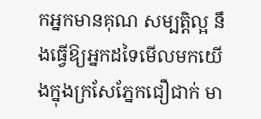កអ្នកមានគុណ សម្បត្ដិល្អ នឹងធ្វើឱ្យអ្នកដទៃមើលមកយើងក្នុងក្រសែភ្នែកជឿជាក់ មា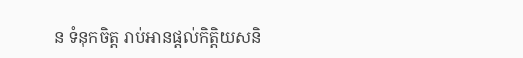ន ទំនុកចិត្ដ រាប់អានផ្ដល់កិត្ដិយសនិ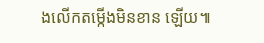ងលើកតម្កើងមិនខាន ឡើយ៕